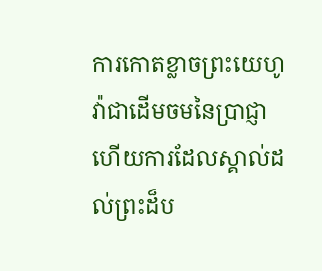ការកោតខ្លាចព្រះយេហូវ៉ាជាដើមចមនៃប្រាជ្ញា ហើយការដែលស្គាល់ដល់ព្រះដ៏ប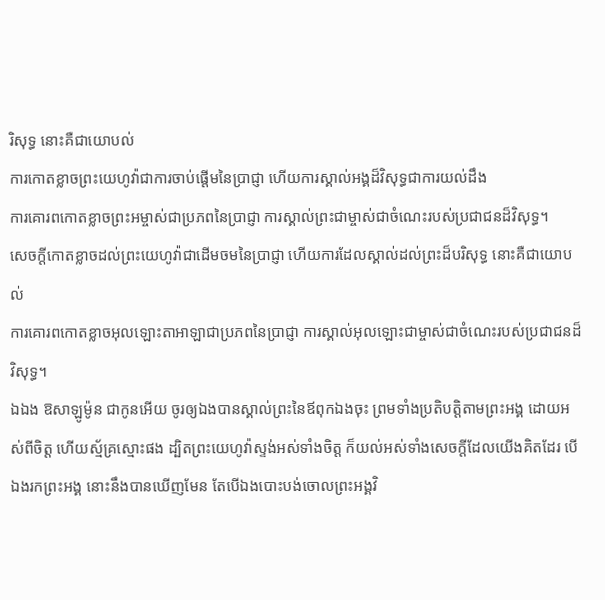រិសុទ្ធ នោះគឺជាយោបល់
ការកោតខ្លាចព្រះយេហូវ៉ាជាការចាប់ផ្ដើមនៃប្រាជ្ញា ហើយការស្គាល់អង្គដ៏វិសុទ្ធជាការយល់ដឹង
ការគោរពកោតខ្លាចព្រះអម្ចាស់ជាប្រភពនៃប្រាជ្ញា ការស្គាល់ព្រះជាម្ចាស់ជាចំណេះរបស់ប្រជាជនដ៏វិសុទ្ធ។
សេចក្ដីកោតខ្លាចដល់ព្រះយេហូវ៉ាជាដើមចមនៃប្រាជ្ញា ហើយការដែលស្គាល់ដល់ព្រះដ៏បរិសុទ្ធ នោះគឺជាយោបល់
ការគោរពកោតខ្លាចអុលឡោះតាអាឡាជាប្រភពនៃប្រាជ្ញា ការស្គាល់អុលឡោះជាម្ចាស់ជាចំណេះរបស់ប្រជាជនដ៏វិសុទ្ធ។
ឯឯង ឱសាឡូម៉ូន ជាកូនអើយ ចូរឲ្យឯងបានស្គាល់ព្រះនៃឪពុកឯងចុះ ព្រមទាំងប្រតិបត្តិតាមព្រះអង្គ ដោយអស់ពីចិត្ត ហើយស្ម័គ្រស្មោះផង ដ្បិតព្រះយេហូវ៉ាស្ទង់អស់ទាំងចិត្ត ក៏យល់អស់ទាំងសេចក្ដីដែលយើងគិតដែរ បើឯងរកព្រះអង្គ នោះនឹងបានឃើញមែន តែបើឯងបោះបង់ចោលព្រះអង្គវិ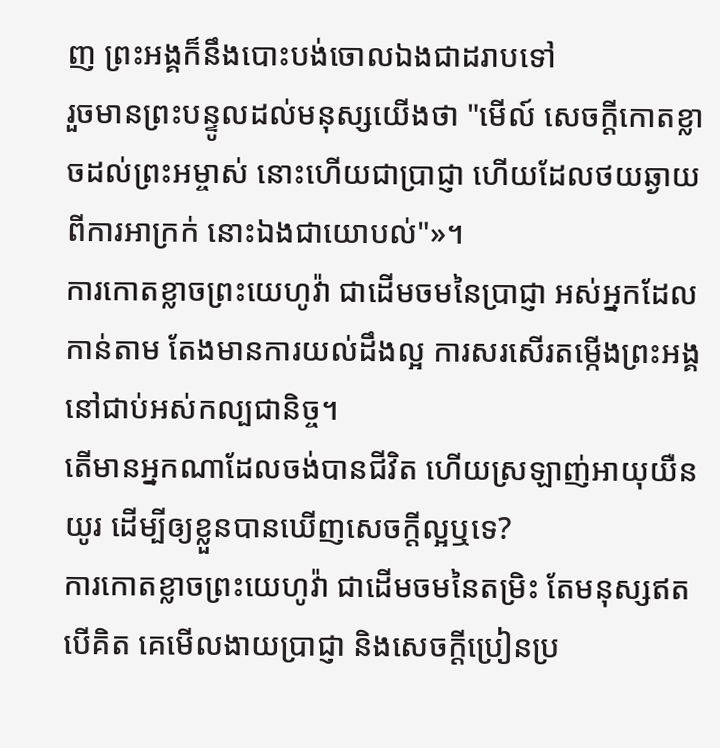ញ ព្រះអង្គក៏នឹងបោះបង់ចោលឯងជាដរាបទៅ
រួចមានព្រះបន្ទូលដល់មនុស្សយើងថា "មើល៍ សេចក្ដីកោតខ្លាចដល់ព្រះអម្ចាស់ នោះហើយជាប្រាជ្ញា ហើយដែលថយឆ្ងាយពីការអាក្រក់ នោះឯងជាយោបល់"»។
ការកោតខ្លាចព្រះយេហូវ៉ា ជាដើមចមនៃប្រាជ្ញា អស់អ្នកដែលកាន់តាម តែងមានការយល់ដឹងល្អ ការសរសើរតម្កើងព្រះអង្គ នៅជាប់អស់កល្បជានិច្ច។
តើមានអ្នកណាដែលចង់បានជីវិត ហើយស្រឡាញ់អាយុយឺនយូរ ដើម្បីឲ្យខ្លួនបានឃើញសេចក្ដីល្អឬទេ?
ការកោតខ្លាចព្រះយេហូវ៉ា ជាដើមចមនៃតម្រិះ តែមនុស្សឥតបើគិត គេមើលងាយប្រាជ្ញា និងសេចក្ដីប្រៀនប្រ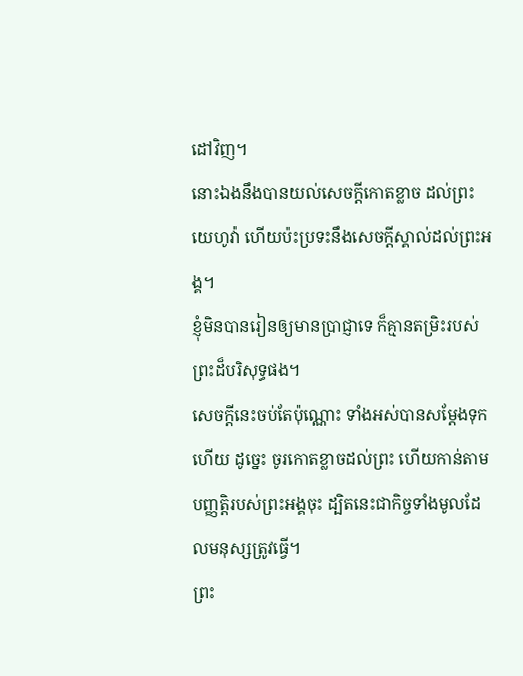ដៅវិញ។
នោះឯងនឹងបានយល់សេចក្ដីកោតខ្លាច ដល់ព្រះយេហូវ៉ា ហើយប៉ះប្រទះនឹងសេចក្ដីស្គាល់ដល់ព្រះអង្គ។
ខ្ញុំមិនបានរៀនឲ្យមានប្រាជ្ញាទេ ក៏គ្មានតម្រិះរបស់ព្រះដ៏បរិសុទ្ធផង។
សេចក្ដីនេះចប់តែប៉ុណ្ណោះ ទាំងអស់បានសម្ដែងទុកហើយ ដូច្នេះ ចូរកោតខ្លាចដល់ព្រះ ហើយកាន់តាមបញ្ញត្តិរបស់ព្រះអង្គចុះ ដ្បិតនេះជាកិច្ចទាំងមូលដែលមនុស្សត្រូវធ្វើ។
ព្រះ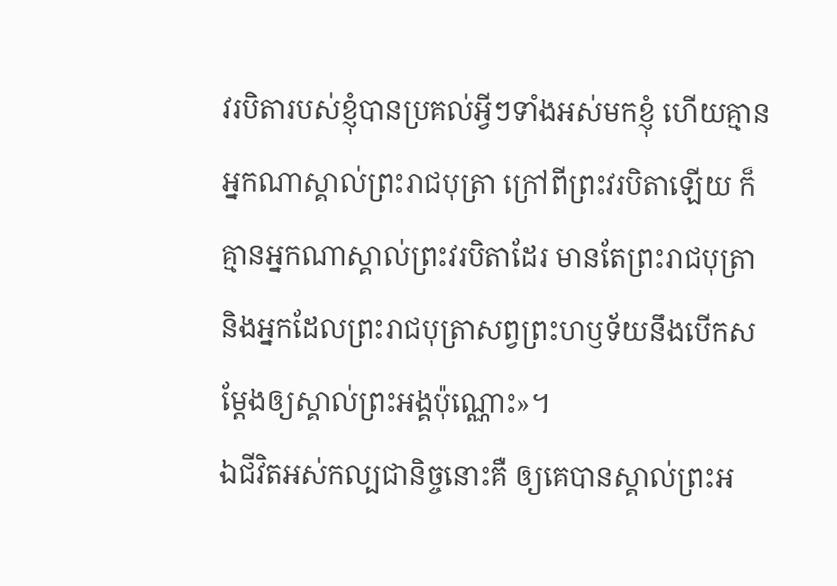វរបិតារបស់ខ្ញុំបានប្រគល់អ្វីៗទាំងអស់មកខ្ញុំ ហើយគ្មានអ្នកណាស្គាល់ព្រះរាជបុត្រា ក្រៅពីព្រះវរបិតាឡើយ ក៏គ្មានអ្នកណាស្គាល់ព្រះវរបិតាដែរ មានតែព្រះរាជបុត្រា និងអ្នកដែលព្រះរាជបុត្រាសព្វព្រះហឫទ័យនឹងបើកសម្តែងឲ្យស្គាល់ព្រះអង្គប៉ុណ្ណោះ»។
ឯជីវិតអស់កល្បជានិច្ចនោះគឺ ឲ្យគេបានស្គាល់ព្រះអ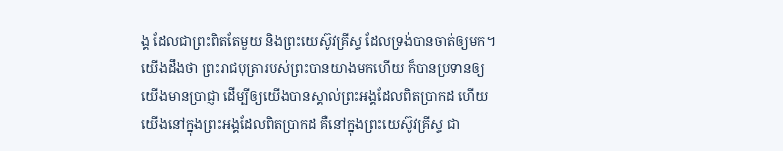ង្គ ដែលជាព្រះពិតតែមួយ និងព្រះយេស៊ូវគ្រីស្ទ ដែលទ្រង់បានចាត់ឲ្យមក។
យើងដឹងថា ព្រះរាជបុត្រារបស់ព្រះបានយាងមកហើយ ក៏បានប្រទានឲ្យយើងមានប្រាជ្ញា ដើម្បីឲ្យយើងបានស្គាល់ព្រះអង្គដែលពិតប្រាកដ ហើយយើងនៅក្នុងព្រះអង្គដែលពិតប្រាកដ គឺនៅក្នុងព្រះយេស៊ូវគ្រីស្ទ ជា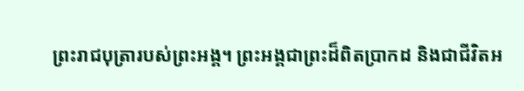ព្រះរាជបុត្រារបស់ព្រះអង្គ។ ព្រះអង្គជាព្រះដ៏ពិតប្រាកដ និងជាជីវិតអ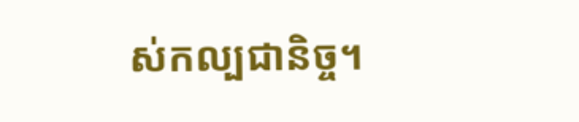ស់កល្បជានិច្ច។